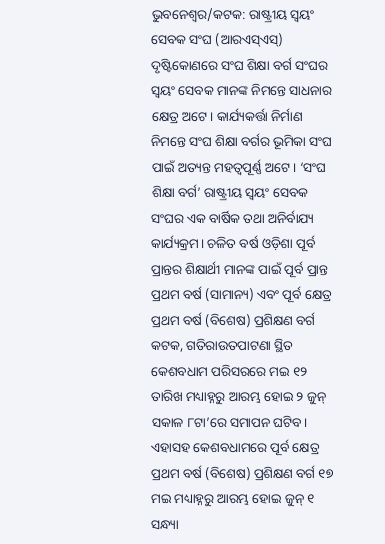ଭୁବନେଶ୍ୱର/କଟକ: ରାଷ୍ଟ୍ରୀୟ ସ୍ଵୟଂ ସେବକ ସଂଘ (ଆରଏସ୍ଏସ୍) ଦୃଷ୍ଟିକୋଣରେ ସଂଘ ଶିକ୍ଷା ବର୍ଗ ସଂଘର ସ୍ବୟଂ ସେବକ ମାନଙ୍କ ନିମନ୍ତେ ସାଧନାର କ୍ଷେତ୍ର ଅଟେ। କାର୍ଯ୍ୟକର୍ତ୍ତା ନିର୍ମାଣ ନିମନ୍ତେ ସଂଘ ଶିକ୍ଷା ବର୍ଗର ଭୂମିକା ସଂଘ ପାଇଁ ଅତ୍ୟନ୍ତ ମହତ୍ୱପୂର୍ଣ୍ଣ ଅଟେ। ‘ସଂଘ ଶିକ୍ଷା ବର୍ଗ’ ରାଷ୍ଟ୍ରୀୟ ସ୍ବୟଂ ସେବକ ସଂଘର ଏକ ବାର୍ଷିକ ତଥା ଅନିର୍ବାଯ୍ୟ କାର୍ଯ୍ୟକ୍ରମ। ଚଳିତ ବର୍ଷ ଓଡ଼ିଶା ପୂର୍ବ ପ୍ରାନ୍ତର ଶିକ୍ଷାର୍ଥୀ ମାନଙ୍କ ପାଇଁ ପୂର୍ବ ପ୍ରାନ୍ତ ପ୍ରଥମ ବର୍ଷ (ସାମାନ୍ୟ) ଏବଂ ପୂର୍ବ କ୍ଷେତ୍ର ପ୍ରଥମ ବର୍ଷ (ବିଶେଷ) ପ୍ରଶିକ୍ଷଣ ବର୍ଗ କଟକ, ଗତିରାଉତପାଟଣା ସ୍ଥିତ କେଶବଧାମ ପରିସରରେ ମଇ ୧୨ ତାରିଖ ମଧ୍ୟାହ୍ନରୁ ଆରମ୍ଭ ହୋଇ ୨ ଜୁନ୍ ସକାଳ ୮ଟା’ରେ ସମାପନ ଘଟିବ। ଏହାସହ କେଶବଧାମରେ ପୂର୍ବ କ୍ଷେତ୍ର ପ୍ରଥମ ବର୍ଷ (ବିଶେଷ) ପ୍ରଶିକ୍ଷଣ ବର୍ଗ ୧୭ ମଇ ମଧ୍ୟାହ୍ନରୁ ଆରମ୍ଭ ହୋଇ ଜୁନ୍ ୧ ସନ୍ଧ୍ୟା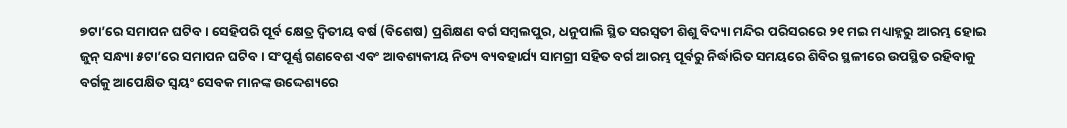୭ଟା’ରେ ସମାପନ ଘଟିବ। ସେହିପରି ପୂର୍ବ କ୍ଷେତ୍ର ଦ୍ଵିତୀୟ ବର୍ଷ (ବିଶେଷ) ପ୍ରଶିକ୍ଷଣ ବର୍ଗ ସମ୍ବଲପୁର, ଧନୁପାଲି ସ୍ଥିତ ସରସ୍ୱତୀ ଶିଶୁ ବିଦ୍ୟା ମନ୍ଦିର ପରିସରରେ ୨୧ ମଇ ମଧ୍ୟାହ୍ନରୁ ଆରମ୍ଭ ହୋଇ ଜୁନ୍ ସନ୍ଧ୍ୟା ୫ଟା’ରେ ସମାପନ ଘଟିବ। ସଂପୂର୍ଣ୍ଣ ଗଣବେଶ ଏବଂ ଆବଶ୍ୟକୀୟ ନିତ୍ୟ ବ୍ୟବହାର୍ଯ୍ୟ ସାମଗ୍ରୀ ସହିତ ବର୍ଗ ଆରମ୍ଭ ପୂର୍ବରୁ ନିର୍ଦ୍ଧାରିତ ସମୟରେ ଶିବିର ସ୍ଥଳୀରେ ଉପସ୍ଥିତ ରହିବାକୁ ବର୍ଗକୁ ଆପେକ୍ଷିତ ସ୍ୱୟଂ ସେବକ ମାନଙ୍କ ଉଦ୍ଦେଶ୍ୟରେ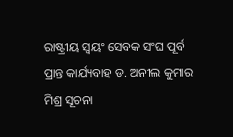ରାଷ୍ଟ୍ରୀୟ ସ୍ବୟଂ ସେବକ ସଂଘ ପୂର୍ବ ପ୍ରାନ୍ତ କାର୍ଯ୍ୟବାହ ଡ. ଅନୀଲ କୁମାର ମିଶ୍ର ସୂଚନା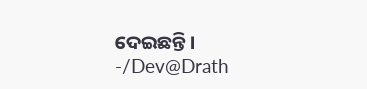ଦେଇଛନ୍ତି।
-/Dev@Drath